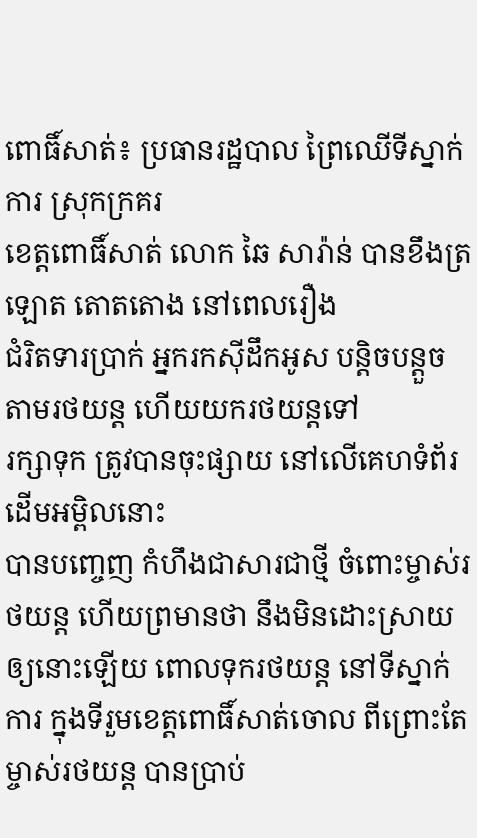ពោធិ៍សាត់៖ ប្រធានរដ្ឋបាល ព្រៃឈើទីស្នាក់ការ ស្រុកក្រគរ
ខេត្តពោធិ៍សាត់ លោក ឆៃ សារ៉ាន់ បានខឹងត្រឡោត តោតតោង នៅពេលរឿង
ជំរិតទារប្រាក់ អ្នករកស៊ីដឹកអូស បន្តិចបន្តួច តាមរថយន្ត ហើយយករថយន្តទៅ
រក្សាទុក ត្រូវបានចុះផ្សាយ នៅលើគេហទំព័រដើមអម្ពិលនោះ
បានបញ្ចេញ កំហឹងជាសារជាថ្មី ចំពោះម្ចាស់រថយន្ត ហើយព្រមានថា នឹងមិនដោះស្រាយឲ្យនោះឡើយ ពោលទុករថយន្ត នៅទីស្នាក់ការ ក្នុងទីរួមខេត្តពោធិ៍សាត់ចោល ពីព្រោះតែម្ចាស់រថយន្ត បានប្រាប់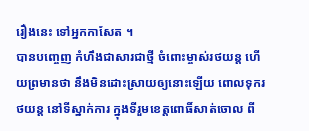រឿងនេះ ទៅអ្នកកាសែត ។
បានបញ្ចេញ កំហឹងជាសារជាថ្មី ចំពោះម្ចាស់រថយន្ត ហើយព្រមានថា នឹងមិនដោះស្រាយឲ្យនោះឡើយ ពោលទុករថយន្ត នៅទីស្នាក់ការ ក្នុងទីរួមខេត្តពោធិ៍សាត់ចោល ពី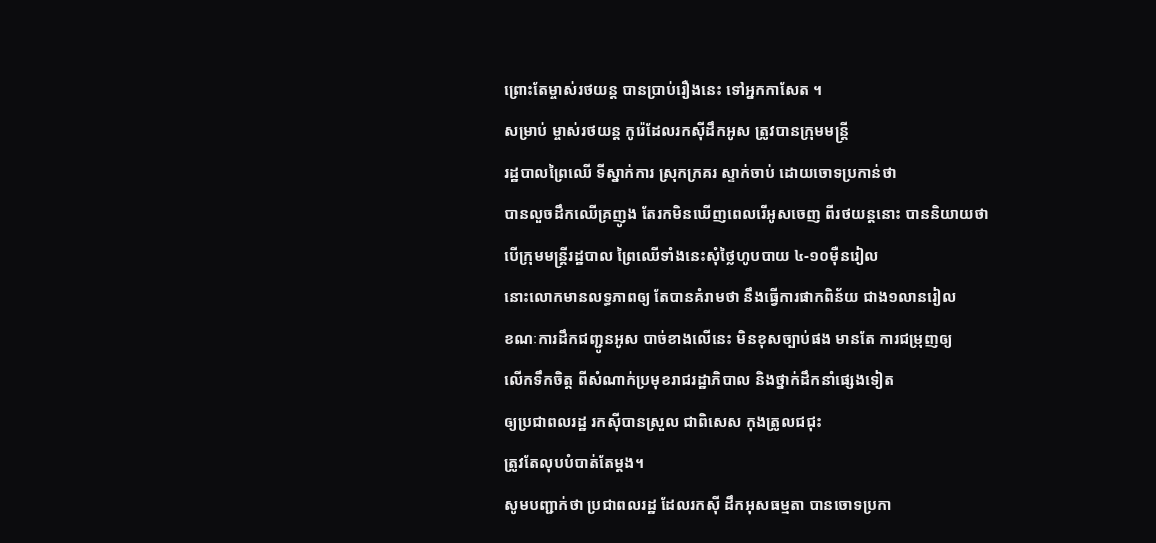ព្រោះតែម្ចាស់រថយន្ត បានប្រាប់រឿងនេះ ទៅអ្នកកាសែត ។
សម្រាប់ ម្ចាស់រថយន្ត កូរ៉េដែលរកស៊ីដឹកអូស ត្រូវបានក្រុមមន្រ្តី
រដ្ឋបាលព្រៃឈើ ទីស្នាក់ការ ស្រុកក្រគរ ស្ទាក់ចាប់ ដោយចោទប្រកាន់ថា
បានលួចដឹកឈើគ្រញូង តែរកមិនឃើញពេលរើអូសចេញ ពីរថយន្តនោះ បាននិយាយថា
បើក្រុមមន្រ្តីរដ្ឋបាល ព្រៃឈើទាំងនេះសុំថ្លៃហូបបាយ ៤-១០ម៉ឺនរៀល
នោះលោកមានលទ្ធភាពឲ្យ តែបានគំរាមថា នឹងធ្វើការផាកពិន័យ ជាង១លានរៀល
ខណៈការដឹកជញ្ជូនអូស បាច់ខាងលើនេះ មិនខុសច្បាប់ផង មានតែ ការជម្រុញឲ្យ
លើកទឹកចិត្ត ពីសំណាក់ប្រមុខរាជរដ្ឋាភិបាល និងថ្នាក់ដឹកនាំផ្សេងទៀត
ឲ្យប្រជាពលរដ្ឋ រកស៊ីបានស្រួល ជាពិសេស កុងត្រូលជជុះ
ត្រូវតែលុបបំបាត់តែម្តង។
សូមបញ្ជាក់ថា ប្រជាពលរដ្ឋ ដែលរកស៊ី ដឹកអុសធម្មតា បានចោទប្រកា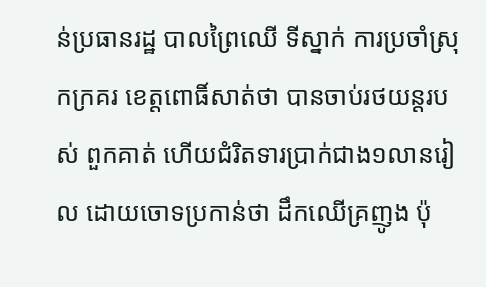ន់ប្រធានរដ្ឋ បាលព្រៃឈើ ទីស្នាក់ ការប្រចាំស្រុកក្រគរ ខេត្ដពោធិ៍សាត់ថា បានចាប់រថយន្ដរបស់ ពួកគាត់ ហើយជំរិតទារប្រាក់ជាង១លានរៀល ដោយចោទប្រកាន់ថា ដឹកឈើគ្រញូង ប៉ុ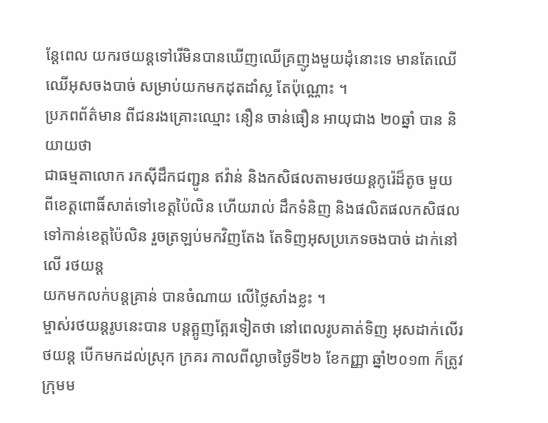ន្ដែពេល យករថយន្ដទៅរើមិនបានឃើញឈើគ្រញូងមួយដុំនោះទេ មានតែឈើ ឈើអុសចងបាច់ សម្រាប់យកមកដុតដាំស្ល តែប៉ុណ្ណោះ ។
ប្រភពព័ត៌មាន ពីជនរងគ្រោះឈ្មោះ នឿន ចាន់ធឿន អាយុជាង ២០ឆ្នាំ បាន និយាយថា
ជាធម្មតាលោក រកស៊ីដឹកជញ្ជូន ឥវ៉ាន់ និងកសិផលតាមរថយន្ដកូរ៉េដ៏តូច មួយ
ពីខេត្ដពោធិ៍សាត់ទៅខេត្ដប៉ៃលិន ហើយរាល់ ដឹកទំនិញ និងផលិតផលកសិផល
ទៅកាន់ខេត្ដប៉ៃលិន រួចត្រឡប់មកវិញតែង តែទិញអុសប្រភេទចងបាច់ ដាក់នៅលើ រថយន្ដ
យកមកលក់បន្ដគ្រាន់ បានចំណាយ លើថ្លៃសាំងខ្លះ ។
ម្ចាស់រថយន្ដរូបនេះបាន បន្ដត្អូញត្អែរទៀតថា នៅពេលរូបគាត់ទិញ អុសដាក់លើរថយន្ដ បើកមកដល់ស្រុក ក្រគរ កាលពីល្ងាចថ្ងៃទី២៦ ខែកញ្ញា ឆ្នាំ២០១៣ ក៏ត្រូវក្រុមម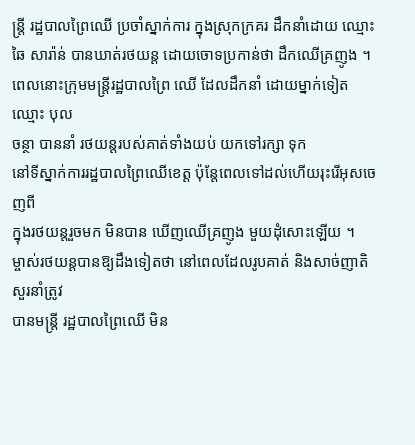ន្ដ្រី រដ្ឋបាលព្រៃឈើ ប្រចាំស្នាក់ការ ក្នុងស្រុកក្រគរ ដឹកនាំដោយ ឈ្មោះ ឆៃ សារ៉ាន់ បានឃាត់រថយន្ដ ដោយចោទប្រកាន់ថា ដឹកឈើគ្រញូង ។
ពេលនោះក្រុមមន្ដ្រីរដ្ឋបាលព្រៃ ឈើ ដែលដឹកនាំ ដោយម្នាក់ទៀត ឈ្មោះ បុល
ចន្ថា បាននាំ រថយន្ដរបស់គាត់ទាំងយប់ យកទៅរក្សា ទុក
នៅទីស្នាក់ការរដ្ឋបាលព្រៃឈើខេត្ដ ប៉ុន្ដែពេលទៅដល់ហើយរុះរើអុសចេញពី
ក្នុងរថយន្ដរួចមក មិនបាន ឃើញឈើគ្រញូង មួយដុំសោះឡើយ ។
ម្ចាស់រថយន្ដបានឱ្យដឹងទៀតថា នៅពេលដែលរូបគាត់ និងសាច់ញាតិសួរនាំត្រូវ
បានមន្ដ្រី រដ្ឋបាលព្រៃឈើ មិន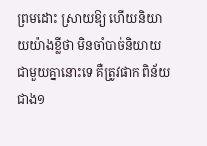ព្រមដោះ ស្រាយឱ្យ ហើយនិយាយយ៉ាងខ្លីថា មិនចាំបាច់និយាយ ជាមួយគ្នានោះទេ គឺត្រូវផាក ពិន័យ ជាង១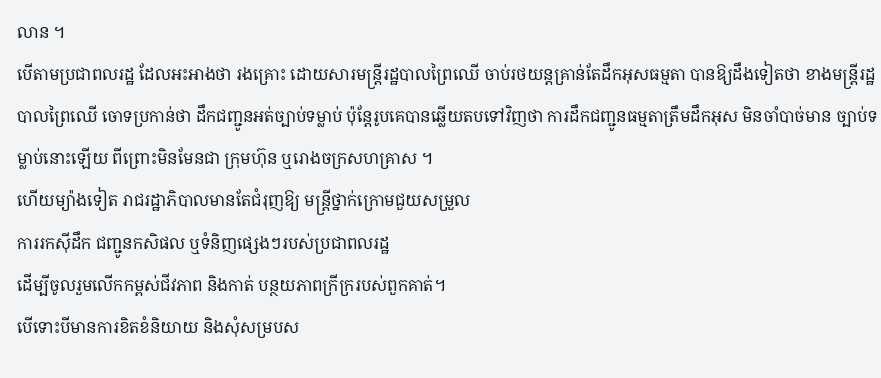លាន ។
បើតាមប្រជាពលរដ្ឋ ដែលអះអាងថា រងគ្រោះ ដោយសារមន្ដ្រីរដ្ឋបាលព្រៃឈើ ចាប់រថយន្ដគ្រាន់តែដឹកអុសធម្មតា បានឱ្យដឹងទៀតថា ខាងមន្ដ្រីរដ្ឋបាលព្រៃឈើ ចោទប្រកាន់ថា ដឹកជញ្ជូនអត់ច្បាប់ទម្លាប់ ប៉ុន្ដែរូបគេបានឆ្លើយតបទៅវិញថា ការដឹកជញ្ជូនធម្មតាត្រឹមដឹកអុស មិនចាំបាច់មាន ច្បាប់ទម្លាប់នោះឡើយ ពីព្រោះមិនមែនជា ក្រុមហ៊ុន ឬរោងចក្រសហគ្រាស ។
ហើយម្យ៉ាងទៀត រាជរដ្ឋាភិបាលមានតែជំរុញឱ្យ មន្ដ្រីថ្នាក់ក្រោមជួយសម្រួល
ការរកស៊ីដឹក ជញ្ជូនកសិផល ឬទំនិញផ្សេងៗរបស់ប្រជាពលរដ្ឋ
ដើម្បីចូលរួមលើកកម្ពស់ជីវភាព និងកាត់ បន្ថយភាពក្រីក្ររបស់ពួកគាត់។
បើទោះបីមានការខិតខំនិយាយ និងសុំសម្របស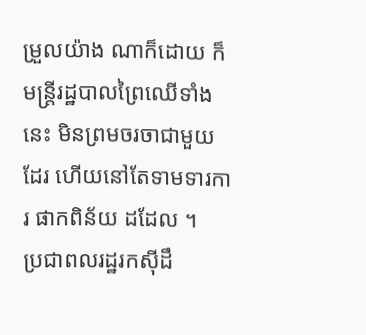ម្រួលយ៉ាង ណាក៏ដោយ ក៏មន្ដ្រីរដ្ឋបាលព្រៃឈើទាំងនេះ មិនព្រមចរចាជាមួយដែរ ហើយនៅតែទាមទារការ ផាកពិន័យ ដដែល ។
ប្រជាពលរដ្ឋរកស៊ីដឹ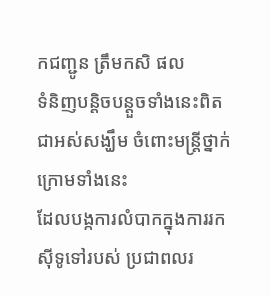កជញ្ជូន ត្រឹមកសិ ផល
ទំនិញបន្ដិចបន្ដួចទាំងនេះពិតជាអស់សង្ឃឹម ចំពោះមន្ដ្រីថ្នាក់ក្រោមទាំងនេះ
ដែលបង្កការលំបាកក្នុងការរកស៊ីទូទៅរបស់ ប្រជាពលរ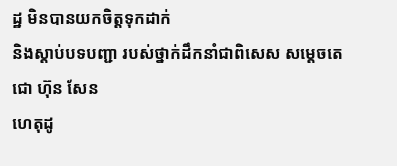ដ្ឋ មិនបានយកចិត្ដទុកដាក់
និងស្ដាប់បទបញ្ជា របស់ថ្នាក់ដឹកនាំជាពិសេស សម្ដេចតេជោ ហ៊ុន សែន
ហេតុដូ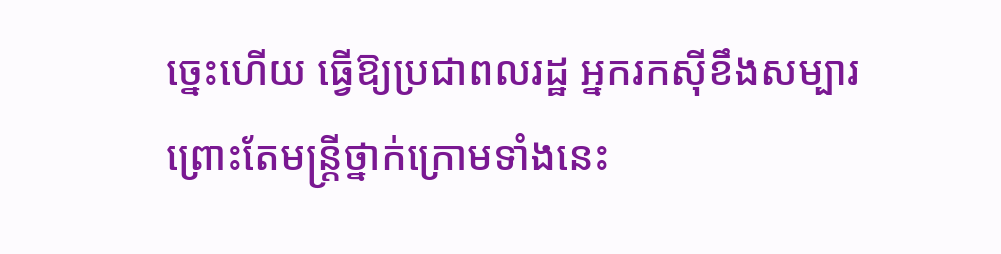ច្នេះហើយ ធ្វើឱ្យប្រជាពលរដ្ឋ អ្នករកស៊ីខឹងសម្បារ
ព្រោះតែមន្ដ្រីថ្នាក់ក្រោមទាំងនេះ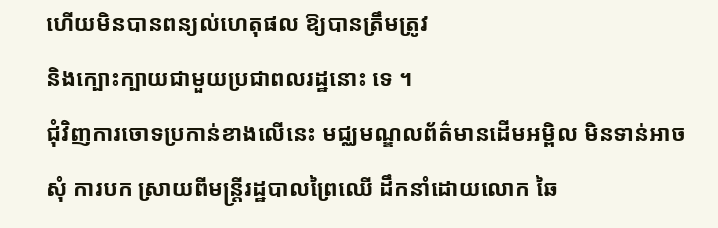ហើយមិនបានពន្យល់ហេតុផល ឱ្យបានត្រឹមត្រូវ
និងក្បោះក្បាយជាមួយប្រជាពលរដ្ឋនោះ ទេ ។
ជុំវិញការចោទប្រកាន់ខាងលើនេះ មជ្ឈមណ្ឌលព័ត៌មានដើមអម្ពិល មិនទាន់អាចសុំ ការបក ស្រាយពីមន្ដ្រីរដ្ឋបាលព្រៃឈើ ដឹកនាំដោយលោក ឆៃ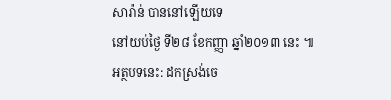សារ៉ាន់ បាននៅឡើយទេ
នៅយប់ថ្ងៃ ទី២៨ ខែកញ្ញា ឆ្នាំ២០១៣ នេះ ៕
អត្ថបទនេះ: ដកស្រង់ចេ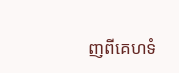ញពីគេហទំ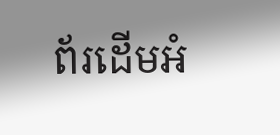ព័រដើមអំ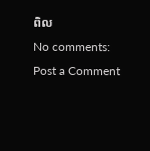ពិល
No comments:
Post a Comment